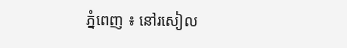ភ្នំពេញ ៖ នៅរសៀល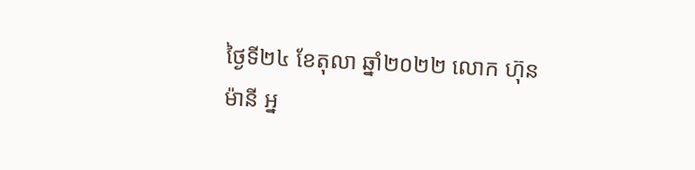ថ្ងៃទី២៤ ខែតុលា ឆ្នាំ២០២២ លោក ហ៊ុន ម៉ានី អ្ន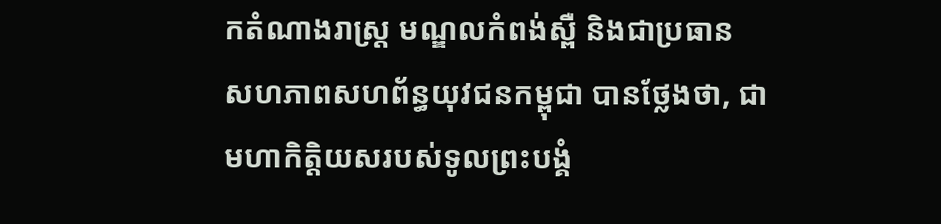កតំណាងរាស្ត្រ មណ្ឌលកំពង់ស្ពឺ និងជាប្រធាន សហភាពសហព័ន្ធយុវជនកម្ពុជា បានថ្លែងថា, ជាមហាកិត្តិយសរបស់ទូលព្រះបង្គំ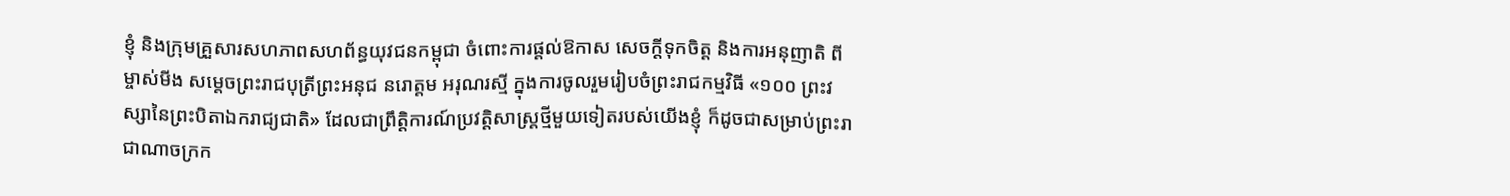ខ្ញុំ និងក្រុមគ្រួសារសហភាពសហព័ន្ធយុវជនកម្ពុជា ចំពោះការផ្តល់ឱកាស សេចក្តីទុកចិត្ត និងការអនុញាតិ ពីម្ចាស់មីង សម្តេចព្រះរាជបុត្រីព្រះអនុជ នរោត្តម អរុណរស្មី ក្នុងការចូលរួមរៀបចំព្រះរាជកម្មវិធី «១០០ ព្រះវស្សានៃព្រះបិតាឯករាជ្យជាតិ» ដែលជាព្រឹត្តិការណ៍ប្រវត្តិសាស្ត្រថ្មីមួយទៀតរបស់យើងខ្ញុំ ក៏ដូចជាសម្រាប់ព្រះរាជាណាចក្រក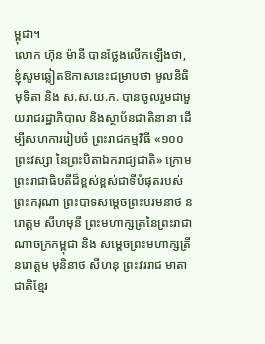ម្ពុជា។
លោក ហ៊ុន ម៉ានី បានថ្លែងលើកឡើងថា, ខ្ញុំសូមឆ្លៀតឱកាសនេះជម្រាបថា មូលនិធិមុទិតា និង ស.ស.យ.ក. បានចូលរួមជាមួយរាជរដ្ឋាភិបាល និងស្ថាប័នជាតិនានា ដើម្បីសហការរៀបចំ ព្រះរាជកម្មវិធី «១០០ព្រះវស្សា នៃព្រះបិតាឯករាជ្យជាតិ» ក្រោមព្រះរាជាធិបតីដ៏ខ្ពស់ខ្ពស់ជាទីបំផុតរបស់ ព្រះករុណា ព្រះបាទសម្តេចព្រះបរមនាថ នរោត្តម សីហមុនី ព្រះមហាក្សត្រនៃព្រះរាជាណាចក្រកម្ពុជា និង សម្តេចព្រះមហាក្សត្រី នរោត្តម មុនិនាថ សីហនុ ព្រះវររាជ មាតាជាតិខ្មែរ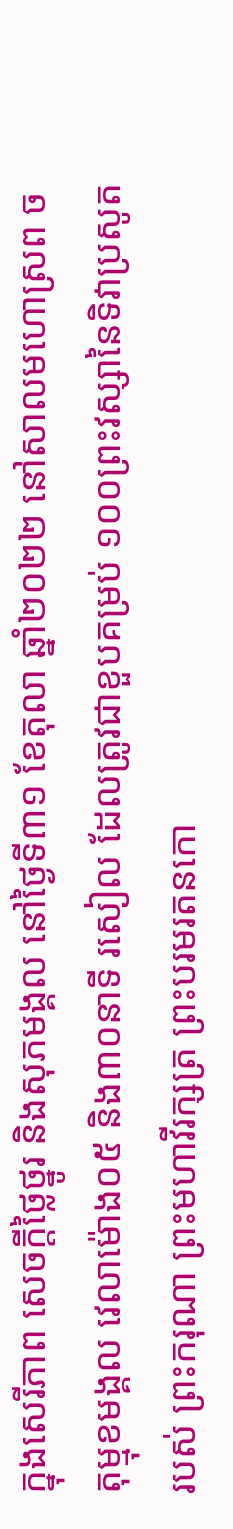ក្នុងសេរីភាព សេចក្តីថ្លៃថ្នូរ និងសុភមង្គល នៅថ្ងៃទី៣១ ខែតុលា ឆ្នាំ២០២២ នៅសាលមហោស្រព ចតុម្មុខមង្គល វេលាម៉ោង០៥ និង៣០នាទី រសៀល ដែលត្រូវជាខួបគម្រប់ ១០០ព្រះវស្សានៃទិវាប្រសូតរបស់ ព្រះករុណា ព្រះមហាវីរក្សត្រ ព្រះបរមរតនកោ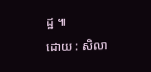ដ្ឋ ៕
ដោយ : សិលា